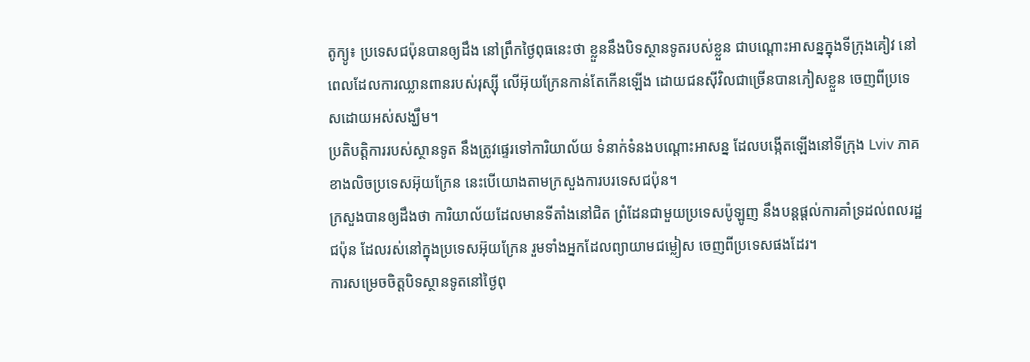តូក្យូ៖ ប្រទេសជប៉ុនបានឲ្យដឹង នៅព្រឹកថ្ងៃពុធនេះថា ខ្លួននឹងបិទស្ថានទូតរបស់ខ្លួន ជាបណ្តោះអាសន្នក្នុងទីក្រុងគៀវ នៅពេលដែលការឈ្លានពានរបស់រុស្ស៊ី លើអ៊ុយក្រែនកាន់តែកើនឡើង ដោយជនស៊ីវិលជាច្រើនបានភៀសខ្លួន ចេញពីប្រទេសដោយអស់សង្ឃឹម។
ប្រតិបត្តិការរបស់ស្ថានទូត នឹងត្រូវផ្ទេរទៅការិយាល័យ ទំនាក់ទំនងបណ្តោះអាសន្ន ដែលបង្កើតឡើងនៅទីក្រុង Lviv ភាគខាងលិចប្រទេសអ៊ុយក្រែន នេះបើយោងតាមក្រសួងការបរទេសជប៉ុន។
ក្រសួងបានឲ្យដឹងថា ការិយាល័យដែលមានទីតាំងនៅជិត ព្រំដែនជាមួយប្រទេសប៉ូឡូញ នឹងបន្តផ្តល់ការគាំទ្រដល់ពលរដ្ឋជប៉ុន ដែលរស់នៅក្នុងប្រទេសអ៊ុយក្រែន រួមទាំងអ្នកដែលព្យាយាមជម្លៀស ចេញពីប្រទេសផងដែរ។
ការសម្រេចចិត្តបិទស្ថានទូតនៅថ្ងៃពុ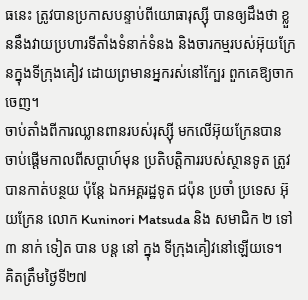ធនេះ ត្រូវបានប្រកាសបន្ទាប់ពីយោធារុស្ស៊ី បានឲ្យដឹងថា ខ្លួននឹងវាយប្រហារទីតាំងទំនាក់ទំនង និងចារកម្មរបស់អ៊ុយក្រែនក្នុងទីក្រុងគៀវ ដោយព្រមានអ្នករស់នៅក្បែរ ពួកគេឱ្យចាកចេញ។
ចាប់តាំងពីការឈ្លានពានរបស់រុស្ស៊ី មកលើអ៊ុយក្រែនបាន ចាប់ផ្តើមកាលពីសប្តាហ៍មុន ប្រតិបត្តិការរបស់ស្ថានទូត ត្រូវបានកាត់បន្ថយ ប៉ុន្តែ ឯកអគ្គរដ្ឋទូត ជប៉ុន ប្រចាំ ប្រទេស អ៊ុយក្រែន លោក Kuninori Matsuda និង សមាជិក ២ ទៅ៣ នាក់ ទៀត បាន បន្ត នៅ ក្នុង ទីក្រុងគៀវនៅឡើយទេ។
គិតត្រឹមថ្ងៃទី២៧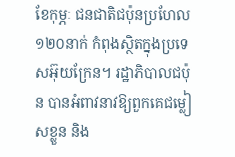ខែកុម្ភៈ ជនជាតិជប៉ុនប្រហែល ១២០នាក់ កំពុងស្ថិតក្នុងប្រទេសអ៊ុយក្រែន។ រដ្ឋាភិបាលជប៉ុន បានអំពាវនាវឱ្យពួកគេជម្លៀសខ្លួន និង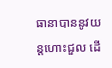ធានាបាននូវយន្តហោះជួល ដើ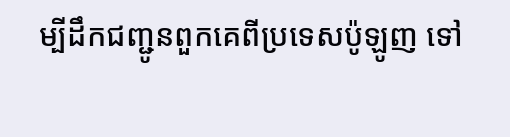ម្បីដឹកជញ្ជូនពួកគេពីប្រទេសប៉ូឡូញ ទៅ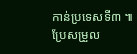កាន់ប្រទេសទី៣ ៕
ប្រែសម្រួល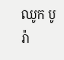ឈូក បូរ៉ា